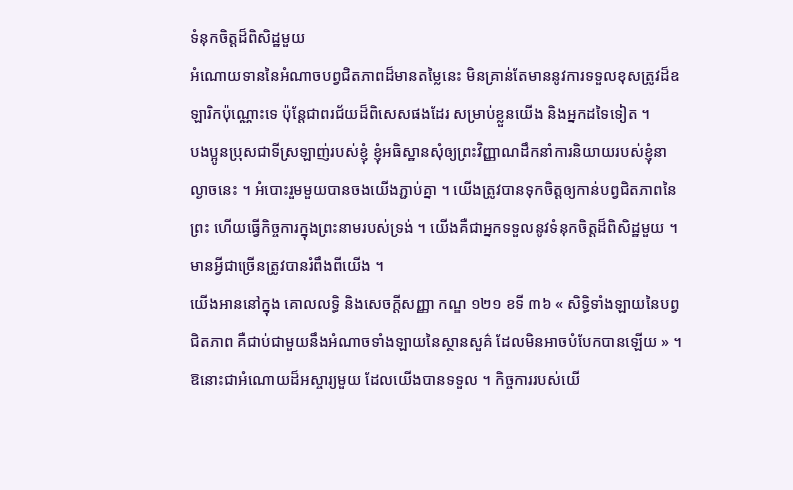ទំនុកចិត្តដ៏ពិសិដ្ឋមួយ
អំណោយទាននៃអំណាចបព្វជិតភាពដ៏មានតម្លៃនេះ មិនគ្រាន់តែមាននូវការទទួលខុសត្រូវដ៏ឧឡារិកប៉ុណ្ណោះទេ ប៉ុន្តែជាពរជ័យដ៏ពិសេសផងដែរ សម្រាប់ខ្លួនយើង និងអ្នកដទៃទៀត ។
បងប្អូនប្រុសជាទីស្រឡាញ់របស់ខ្ញុំ ខ្ញុំអធិស្ឋានសុំឲ្យព្រះវិញ្ញាណដឹកនាំការនិយាយរបស់ខ្ញុំនាល្ងាចនេះ ។ អំបោះរួមមួយបានចងយើងភ្ជាប់គ្នា ។ យើងត្រូវបានទុកចិត្តឲ្យកាន់បព្វជិតភាពនៃព្រះ ហើយធ្វើកិច្ចការក្នុងព្រះនាមរបស់ទ្រង់ ។ យើងគឺជាអ្នកទទួលនូវទំនុកចិត្តដ៏ពិសិដ្ឋមួយ ។ មានអ្វីជាច្រើនត្រូវបានរំពឹងពីយើង ។
យើងអាននៅក្នុង គោលលទ្ធិ និងសេចក្ដីសញ្ញា កណ្ឌ ១២១ ខទី ៣៦ « សិទ្ធិទាំងឡាយនៃបព្វជិតភាព គឺជាប់ជាមួយនឹងអំណាចទាំងឡាយនៃស្ថានសួគ៌ ដែលមិនអាចបំបែកបានឡើយ » ។ ឱនោះជាអំណោយដ៏អស្ចារ្យមួយ ដែលយើងបានទទួល ។ កិច្ចការរបស់យើ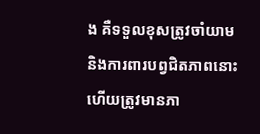ង គឺទទួលខុសត្រូវចាំយាម និងការពារបព្វជិតភាពនោះ ហើយត្រូវមានភា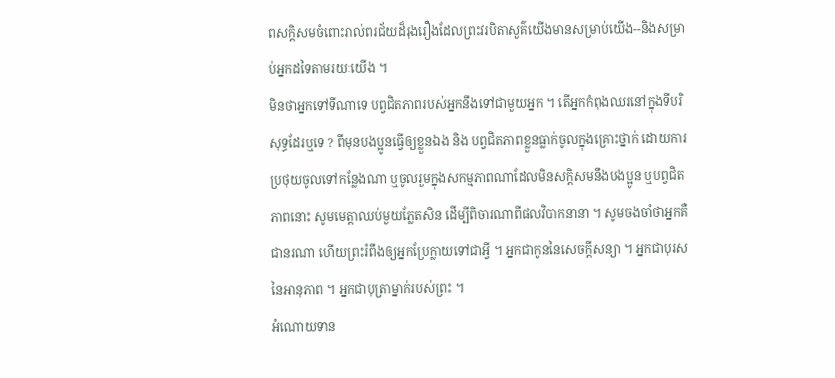ពសក្ដិសមចំពោះរាល់ពរជ័យដ៏រុងរឿងដែលព្រះវរបិតាសួគ៌យើងមានសម្រាប់យើង--និងសម្រាប់អ្នកដទៃតាមរយៈយើង ។
មិនថាអ្នកទៅទីណាទេ បព្វជិតភាពរបស់អ្នកនឹងទៅជាមួយអ្នក ។ តើអ្នកកំពុងឈរនៅក្នុងទីបរិសុទ្ធដែរឬទេ ? ពីមុនបងប្អូនធ្វើឲ្យខ្លួនឯង និង បព្វជិតភាពខ្លួនធ្លាក់ចូលក្នុងគ្រោះថ្នាក់ ដោយការប្រថុយចូលទៅកន្លែងណា ឬចូលរួមក្នុងសកម្មភាពណាដែលមិនសក្ដិសមនឹងបងប្អូន ឬបព្វជិតភាពនោះ សូមមេត្តាឈប់មួយភ្លែតសិន ដើម្បីពិចារណាពីផលវិបាកនានា ។ សូមចងចាំថាអ្នកគឺជានរណា ហើយព្រះរំពឹងឲ្យអ្នកប្រែក្លាយទៅជាអ្វី ។ អ្នកជាកូននៃសេចក្ដីសន្យា ។ អ្នកជាបុរសនៃអានុភាព ។ អ្នកជាបុត្រាម្នាក់របស់ព្រះ ។
អំណោយទាន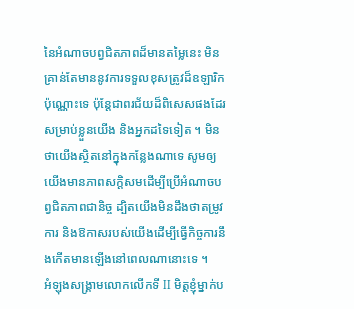នៃអំណាចបព្វជិតភាពដ៏មានតម្លៃនេះ មិនគ្រាន់តែមាននូវការទទួលខុសត្រូវដ៏ឧឡារិកប៉ុណ្ណោះទេ ប៉ុន្តែជាពរជ័យដ៏ពិសេសផងដែរ សម្រាប់ខ្លួនយើង និងអ្នកដទៃទៀត ។ មិនថាយើងស្ថិតនៅក្នុងកន្លែងណាទេ សូមឲ្យយើងមានភាពសក្ដិសមដើម្បីប្រើអំណាចបព្វជិតភាពជានិច្ច ដ្បិតយើងមិនដឹងថាតម្រូវការ និងឱកាសរបស់យើងដើម្បីធ្វើកិច្ចការនឹងកើតមានឡើងនៅពេលណានោះទេ ។
អំឡុងសង្គ្រាមលោកលើកទី II មិត្តខ្ញុំម្នាក់ប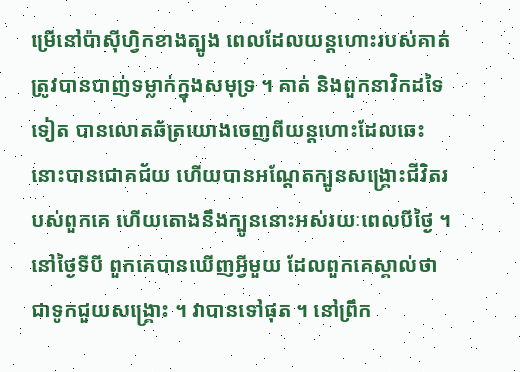ម្រើនៅប៉ាស៊ីហ្វិកខាងត្បូង ពេលដែលយន្ដហោះរបស់គាត់ត្រូវបានបាញ់ទម្លាក់ក្នុងសមុទ្រ ។ គាត់ និងពួកនាវិកដទៃទៀត បានលោតឆ័ត្រយោងចេញពីយន្ដហោះដែលឆេះនោះបានជោគជ័យ ហើយបានអណ្ដែតក្បូនសង្គ្រោះជីវិតរបស់ពួកគេ ហើយតោងនឹងក្បូននោះអស់រយៈពេលបីថ្ងៃ ។
នៅថ្ងៃទីបី ពួកគេបានឃើញអ្វីមួយ ដែលពួកគេស្គាល់ថាជាទូកជួយសង្គ្រោះ ។ វាបានទៅផុត ។ នៅព្រឹក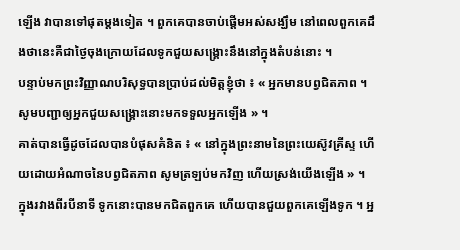ឡើង វាបានទៅផុតម្ដងទៀត ។ ពួកគេបានចាប់ផ្ដើមអស់សង្ឃឹម នៅពេលពួកគេដឹងថានេះគឺជាថ្ងៃចុងក្រោយដែលទូកជួយសង្គ្រោះនឹងនៅក្នុងតំបន់នោះ ។
បន្ទាប់មកព្រះវិញ្ញាណបរិសុទ្ធបានប្រាប់ដល់មិត្តខ្ញុំថា ៖ « អ្នកមានបព្វជិតភាព ។ សូមបញ្ជាឲ្យអ្នកជួយសង្គ្រោះនោះមកទទួលអ្នកឡើង » ។
គាត់បានធ្វើដូចដែលបានបំផុសគំនិត ៖ « នៅក្នុងព្រះនាមនៃព្រះយេស៊ូវគ្រីស្ទ ហើយដោយអំណាចនៃបព្វជិតភាព សូមត្រឡប់មកវិញ ហើយស្រង់យើងឡើង » ។
ក្នុងរវាងពីរបីនាទី ទូកនោះបានមកជិតពួកគេ ហើយបានជួយពួកគេឡើងទូក ។ អ្ន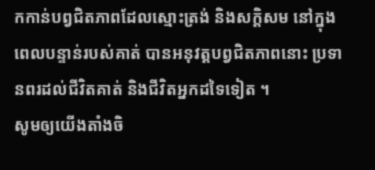កកាន់បព្វជិតភាពដែលស្មោះត្រង់ និងសក្ដិសម នៅក្នុងពេលបន្ទាន់របស់គាត់ បានអនុវត្តបព្វជិតភាពនោះ ប្រទានពរដល់ជីវិតគាត់ និងជីវិតអ្នកដទៃទៀត ។
សូមឲ្យយើងតាំងចិ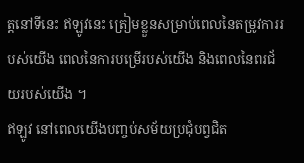ត្តនៅទីនេះ ឥឡូវនេះ ត្រៀមខ្លួនសម្រាប់ពេលនៃតម្រូវការរបស់យើង ពេលនៃការបម្រើរបស់យើង និងពេលនៃពរជ័យរបស់យើង ។
ឥឡូវ នៅពេលយើងបញ្ចប់សម័យប្រជុំបព្វជិត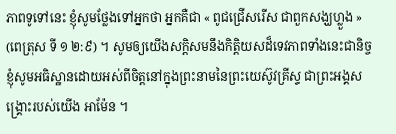ភាពទូទៅនេះ ខ្ញុំសូមថ្លែងទៅអ្នកថា អ្នកគឺជា « ពូជជ្រើសរើស ជាពួកសង្ឃហ្លួង » (ពេត្រុស ទី ១ ២:៩) ។ សូមឲ្យយើងសក្ដិសមនឹងកិត្តិយសដ៏ទេវភាពទាំងនេះជានិច្ច ខ្ញុំសូមអធិស្ឋានដោយអស់ពីចិត្តនៅក្នុងព្រះនាមនៃព្រះយេស៊ូវគ្រីស្ទ ជាព្រះអង្គសង្គ្រោះរបស់យើង អាម៉ែន ។